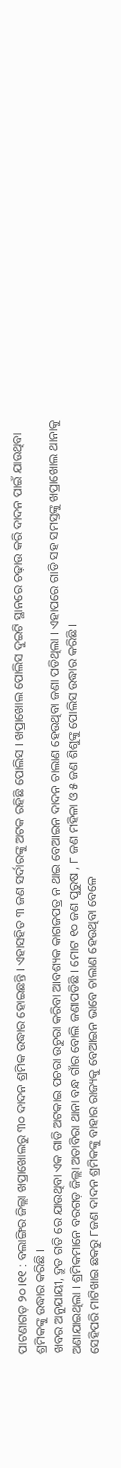ପାଟଣାଗଡ଼ ୨୦।୧୧ : ବଲାଙ୍ଗିର ଜିଲ୍ଲା ଖପ୍ରାଖୋଲରୁ ୩୦ ଦାଦନ ଶ୍ରମିକ ଉଦ୍ଧାର ହୋଇଛନ୍ତି । ଏହାସହିତ ୩ ଜଣ ସର୍ଦାରଙ୍କୁ ଅଟକ ରହିଛି ପୋଲିସ । ଖପ୍ରାଖୋଲ ପୋଲିସ ଦୁଇଟି ସ୍ଥାନରେ ଚଢ଼ାଉ କରି ଦାଦନ ପାଇଁ ଯାଉଥିବା ଶ୍ରମିକଙ୍କୁ ଉଦ୍ଧାର କରିଛି ।
ଖବର ଅନୁଯାୟୀ, ଦ୍ରୁତ ଗତି ରେ ଯାଉଥିବା ଏକ ଗାଡି ଅଟକାଇ ପଚରା ଉଚୁରା କରିବା ଆବଶ୍ୟକ କାଗଜପତ୍ର ନ ଥାଇ ବେଆଇନ ଦାଦନ ଚାଲାଣ ହେଉଥିବା ଜଣା ପଡିଥିଲା । ଏହାପରେ ଗାଡି ସହ ସମସ୍ତଙ୍କୁ ଖପ୍ରାଖୋଲ ଥାନାକୁ ଅଣାଯାଇଥିଲା । ଶ୍ରମିକମାନେ ବରଗଡ଼ ଜିଲ୍ଲା ଅତାବିରା ଥାନା ବନ୍ଧ ଗାଁର ବୋଲି ଜଣାପଡିଛି । ମୋଟ ୧୦ ଜଣ ପୁରୁଷ , ୮ ଜଣ ମହିଳା ଓ ୫ ଜଣ ଶିଶୁଙ୍କୁ ପୋଲିସ ଉଦ୍ଧାର କରିଛି ।
ସେହିପରି ମାଟିଖାଇ ଛକରୁ ୮ଜଣ ଦାଦନ ଶ୍ରମିକଙ୍କୁ ବାହାର ରାଜ୍ୟକୁ ବେଆଇନ ଭାବେ ଚାଲାଣ ହେଉଥିବା ବେଳେ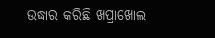ଉଦ୍ଧାର କରିଛି ଖପ୍ରାଖୋଲ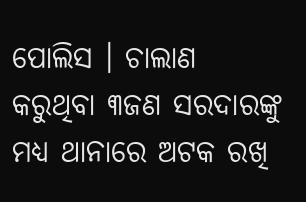ପୋଲିସ । ଚାଲାଣ କରୁଥିବା ୩ଜଣ ସରଦାରଙ୍କୁ ମଧ୍ୟ ଥାନାରେ ଅଟକ ରଖି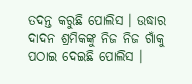ତଦନ୍ତ କରୁଛି ପୋଲିସ । ଉଦ୍ଧାର ଦାଦନ ଶ୍ରମିକଙ୍କୁ ନିଜ ନିଜ ଗାଁକୁ ପଠାଇ ଦେଇଛି ପୋଲିସ ।